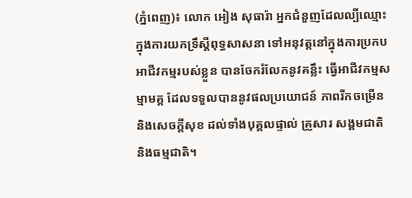(ភ្នំពេញ)៖ លោក អៀង សុធារ៉ា អ្នកជំនួញដែលល្បីឈ្មោះក្នុងការយកទ្រឹស្តីពុទ្ធសាសនា ទៅអនុវត្តនៅក្នុងការប្រកបអាជីវកម្មរបស់ខ្លួន បានចែករំលែកនូវគន្លឹះ ធ្វើអាជីវកម្មសម្មាមគ្គ ដែលទទួលបាននូវផលប្រយោជន៍ ភាពរីកចម្រើន និងសេចក្តីសុខ ដល់ទាំងបុគ្គលផ្ទាល់ គ្រួសារ សង្គមជាតិ និងធម្មជាតិ។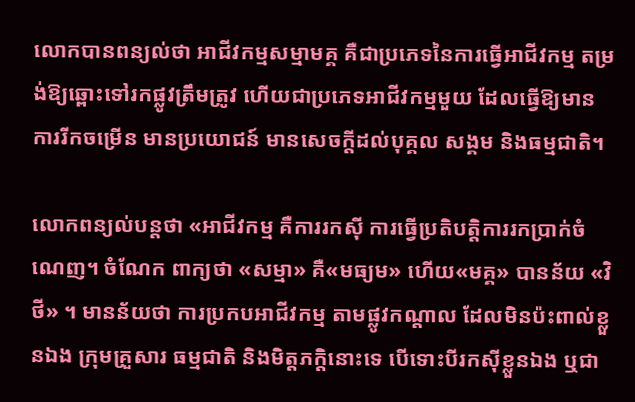លោកបានពន្យល់ថា អាជីវកម្មសម្មាមគ្គ គឺជាប្រភេទនៃការធ្វើអាជីវកម្ម តម្រង់ឱ្យឆ្ពោះទៅរកផ្លូវត្រឹមត្រូវ ហើយជាប្រភេទអាជីវកម្មមួយ ដែលធ្វើឱ្យមានការរីកចម្រើន មានប្រយោជន៍ មានសេចក្តីដល់បុគ្គល សង្គម និងធម្មជាតិ។

លោកពន្យល់បន្តថា «អាជីវកម្ម គឺការរកស៊ី ការធ្វើប្រតិបត្តិការរកប្រាក់ចំណេញ។ ចំណែក ពាក្យថា «សម្មា» គឺ«មធ្យម» ហើយ«មគ្គ» បានន័យ «វិថី» ។ មានន័យថា ការប្រកបអាជីវកម្ម តាមផ្លូវកណ្តាល ដែលមិនប៉ះពាល់ខ្លួនឯង ក្រុមគ្រួសារ ធម្មជាតិ និងមិត្តភក្តិនោះទេ បើទោះបីរកស៊ីខ្លួនឯង ឬជា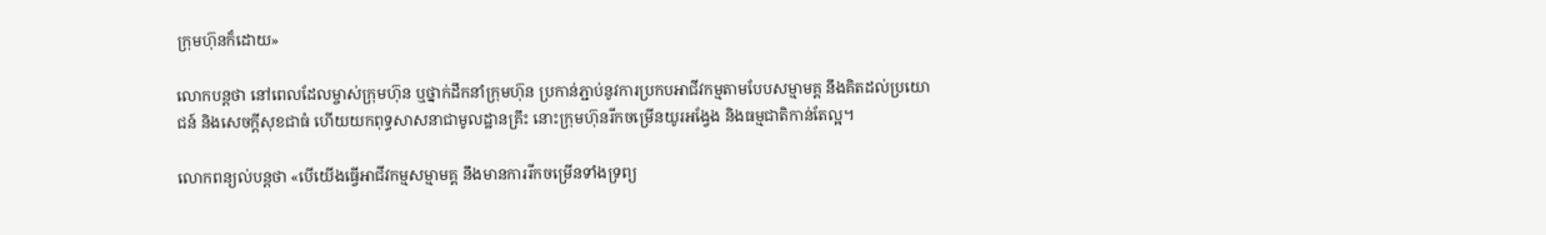ក្រុមហ៊ុនក៏ដោយ»

លោកបន្តថា នៅពេលដែលម្ចាស់ក្រុមហ៊ុន ឬថ្នាក់ដឹកនាំក្រុមហ៊ុន ប្រកាន់ភ្ជាប់នូវការប្រកបអាជីវកម្មតាមបែបសម្មាមគ្គ នឹងគិតដល់ប្រយោជន៍ និងសេចក្តីសុខជាធំ ហើយយកពុទ្ធសាសនាជាមូលដ្ឋានគ្រឹះ នោះក្រុមហ៊ុនរីកចម្រើនយូរអង្វែង និងធម្មជាតិកាន់តែល្អ។

លោកពន្យល់បន្តថា «បើយើងធ្វើអាជីវកម្មសម្មាមគ្គ នឹងមានការរីកចម្រើនទាំងទ្រព្យ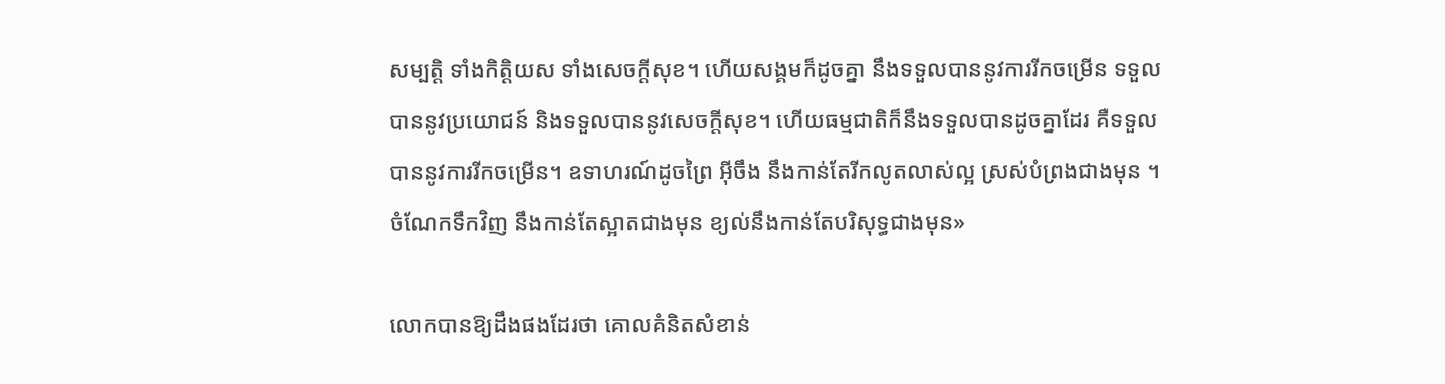សម្បត្តិ ទាំងកិត្តិយស ទាំងសេចក្តីសុខ។ ហើយសង្គមក៏ដូចគ្នា នឹងទទួលបាននូវការរីកចម្រើន ទទួលបាននូវប្រយោជន៍ និងទទួលបាននូវសេចក្តីសុខ។ ហើយធម្មជាតិក៏នឹងទទួលបានដូចគ្នាដែរ គឺទទួលបាននូវការរីកចម្រើន។ ឧទាហរណ៍ដូចព្រៃ អ៊ីចឹង នឹងកាន់តែរីកលូតលាស់ល្អ ស្រស់បំព្រងជាងមុន ។ ចំណែកទឹកវិញ នឹងកាន់តែស្អាតជាងមុន ខ្យល់នឹងកាន់តែបរិសុទ្ធជាងមុន»

លោកបានឱ្យដឹងផងដែរថា គោលគំនិតសំខាន់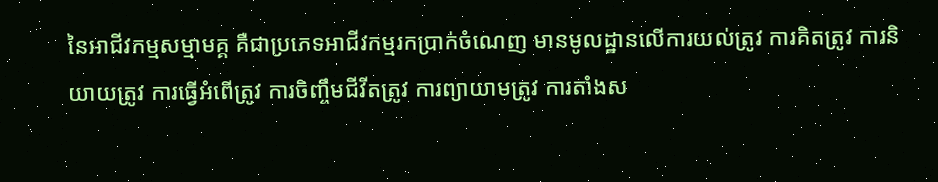នៃអាជីវកម្មសម្មាមគ្គ គឺជាប្រភេទអាជីវកម្មរកប្រាក់ចំណេញ មានមូលដ្ឋានលើការយល់ត្រូវ ការគិតត្រូវ ការនិយាយត្រូវ ការធ្វើអំពើត្រូវ ការចិញ្ចឹមជីវីតត្រូវ ការព្យាយាមត្រូវ ការតាំងស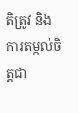តិត្រូវ និងការតម្កល់ចិត្តជា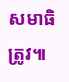សមាធិត្រូវ៕